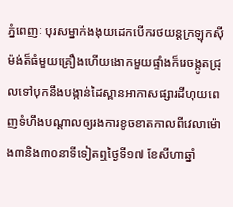ភ្នំពេញៈ បុរសម្នាក់ងងុយដេកបើករថយន្តក្រឡុកស៊ីម៉ង់ត៏ធំមួយគ្រឿងហើយងោកមួយផ្ទាំងក៏រេចង្កូតជ្រុលទៅបុកនឹងបង្កាន់ដៃស្ពានអាកាសផ្សារដីហុយពេញទំហឹងបណ្ដាលឲ្យរងការខូចខាតកាលពីវេលាម៉ោង៣និង៣០នាទីទៀតឮថ្ងៃទី១៧ ខែសីហាឆ្នាំ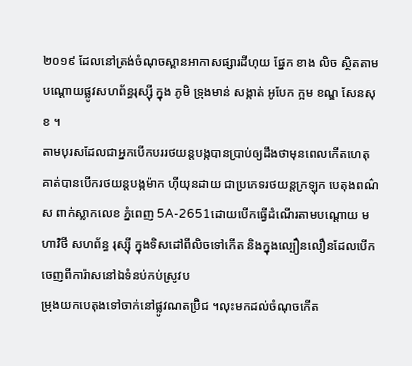២០១៩ ដែលនៅត្រង់ចំណុចស្ពានអាកាសផ្សារដីហុយ ផ្នែក ខាង លិច ស្ថិតតាមបណ្ដោយផ្លូវសហព័ន្ធរុស្ស៊ី ក្នុង ភូមិ ទ្រុងមាន់ សង្កាត់ អូបែក ក្អម ខណ្ឌ សែនសុខ ។
តាមបុរសដែលជាអ្នកបើកបររថយន្តបង្កបានប្រាប់ឲ្យដឹងថាមុនពេលកើតហេតុគាត់បានបើករថយន្តបង្កម៉ាក ហ៊ីយុនដាយ ជាប្រភេទរថយន្តក្រឡុក បេតុងពណ៌ស ពាក់ស្លាកលេខ ភ្នំពេញ 5A-2651ដោយបើកធ្វើដំណើរតាមបណ្ដោយ មហាវិថី សហព័ន្ធ រុស្ស៊ី ក្នុងទិសដៅពីលិចទៅកើត និងក្នុងល្បឿនលឿនដែលបើកចេញពីការ៉ាសនៅឯទំនប់កប់ស្រូវប
ម្រុងយកបេតុងទៅចាក់នៅផ្លូវណតប្រ៊ិជ ។លុះមកដល់ចំណុចកើត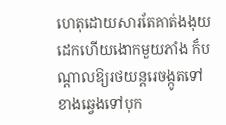ហេតុដោយសារតែគាត់ងងុយដេកហើយងោកមួយភាំង ក៏បណ្ដាលឱ្យរថយន្តរេចង្កូតទៅខាងឆ្វេងទៅបុក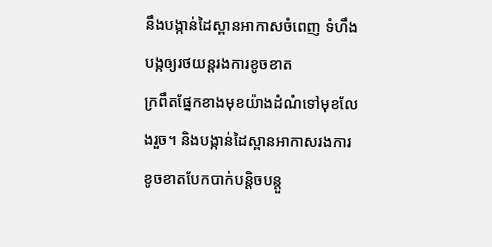នឹងបង្កាន់ដៃស្ពានអាកាសចំពេញ ទំហឹងបង្កឲ្យរថយន្តរងការខូចខាត
ក្រពឹតផ្នែកខាងមុខយ៉ាងដំណំទៅមុខលែងរួច។ និងបង្កាន់ដៃស្ពានអាកាសរងការខូចខាតបែកបាក់បន្តិចបន្តួ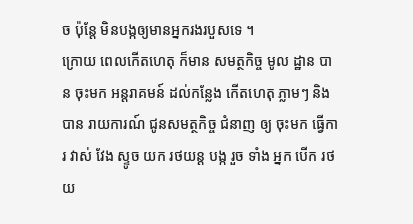ច ប៉ុន្តែ មិនបង្កឲ្យមានអ្នករងរបួសទេ ។
ក្រោយ ពេលកើតហេតុ ក៏មាន សមត្ថកិច្ច មូល ដ្ឋាន បាន ចុះមក អន្តរាគមន៍ ដល់កន្លែង កើតហេតុ ភ្លាមៗ និង បាន រាយការណ៍ ជូនសមត្ថកិច្ច ជំនាញ ឲ្យ ចុះមក ធ្វើការ វាស់ វែង ស្ទូច យក រថយន្ត បង្ក រួច ទាំង អ្នក បើក រថយ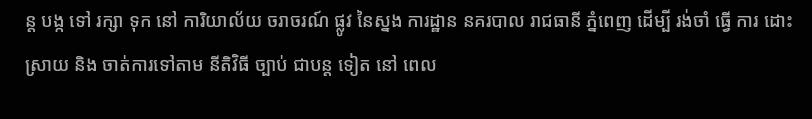ន្ត បង្ក ទៅ រក្សា ទុក នៅ ការិយាល័យ ចរាចរណ៍ ផ្លូវ នៃស្នង ការដ្ឋាន នគរបាល រាជធានី ភ្នំពេញ ដើម្បី រង់ចាំ ធ្វើ ការ ដោះស្រាយ និង ចាត់ការទៅតាម នីតិវិធី ច្បាប់ ជាបន្ត ទៀត នៅ ពេល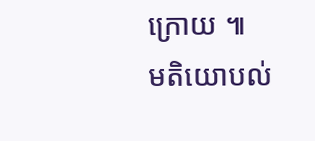ក្រោយ ៕
មតិយោបល់